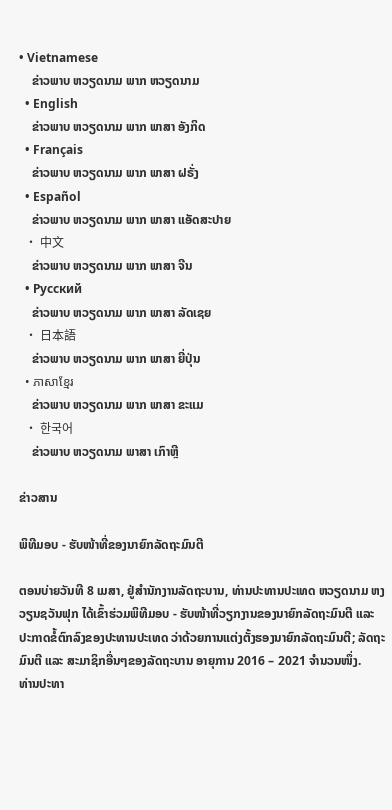• Vietnamese
    ຂ່າວພາບ ຫວຽດນາມ ພາກ ຫວຽດນາມ
  • English
    ຂ່າວພາບ ຫວຽດນາມ ພາກ ພາສາ ອັງກິດ
  • Français
    ຂ່າວພາບ ຫວຽດນາມ ພາກ ພາສາ ຝຣັ່ງ
  • Español
    ຂ່າວພາບ ຫວຽດນາມ ພາກ ພາສາ ແອັດສະປາຍ
  • 中文
    ຂ່າວພາບ ຫວຽດນາມ ພາກ ພາສາ ຈີນ
  • Русский
    ຂ່າວພາບ ຫວຽດນາມ ພາກ ພາສາ ລັດເຊຍ
  • 日本語
    ຂ່າວພາບ ຫວຽດນາມ ພາກ ພາສາ ຍີ່ປຸ່ນ
  • ភាសាខ្មែរ
    ຂ່າວພາບ ຫວຽດນາມ ພາກ ພາສາ ຂະແມ
  • 한국어
    ຂ່າວພາບ ຫວຽດນາມ ພາສາ ເກົາຫຼີ

ຂ່າວສານ

ພິທີມອບ - ຮັບໜ້າທີ່ຂອງນາຍົກລັດຖະມົນຕີ

ຕອນບ່າຍວັນທີ 8 ເມສາ, ຢູ່ສຳນັກງານລັດຖະບານ, ທ່ານປະທານປະເທດ ຫວຽດນາມ ຫງວຽນຊວັນຟຸກ ໄດ້ເຂົ້າຮ່ວມພິທີມອບ - ຮັບໜ້າທີ່ວຽກງານຂອງນາຍົກລັດຖະມົນຕີ ແລະ ປະກາດຂໍ້ຕົກລົງຂອງປະທານປະເທດ ວ່າດ້ວຍການແຕ່ງຕັ້ງຮອງນາຍົກລັດຖະມົນຕີ; ລັດຖະມົນຕີ ແລະ ສະມາຊິກອື່ນໆຂອງລັດຖະບານ ອາຍຸການ 2016 – 2021 ຈຳນວນໜຶ່ງ.
ທ່ານປະທາ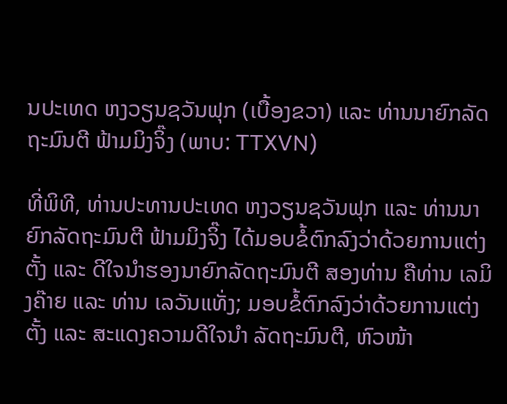ນປະເທດ ຫງວຽນຊວັນຟຸກ (ເບື້ອງຂວາ) ແລະ ທ່ານນາຍົກລັດຖະມົນຕີ ຟ້າມມິງຈິ໊ງ (ພາບ: TTXVN)

ທີ່ພິທີ, ທ່ານປະທານປະເທດ ຫງວຽນຊວັນຟຸກ ແລະ ທ່ານນາຍົກລັດຖະມົນຕີ ຟ້າມມິງຈິ໊ງ ໄດ້ມອບຂໍ້ຕົກລົງວ່າດ້ວຍການແຕ່ງຕັ້ງ ແລະ ດີໃຈນຳຮອງນາຍົກລັດຖະມົນຕີ ສອງທ່ານ ຄືທ່ານ ເລມິງຄ໊າຍ ແລະ ທ່ານ ເລວັນແທັ່ງ; ມອບຂໍ້ຕົກລົງວ່າດ້ວຍການແຕ່ງຕັ້ງ ແລະ ສະແດງຄວາມດີໃຈນຳ ລັດຖະມົນຕີ, ຫົວໜ້າ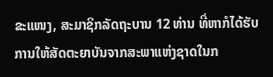ຂະແໜງ, ສະມາຊິກລັດຖະບານ 12 ທ່ານ ທີ່ຫາກໍໄດ້ຮັບການໃຫ້ສັດຕະຍາບັນຈາກສະພາແຫ່ງຊາດໃນກ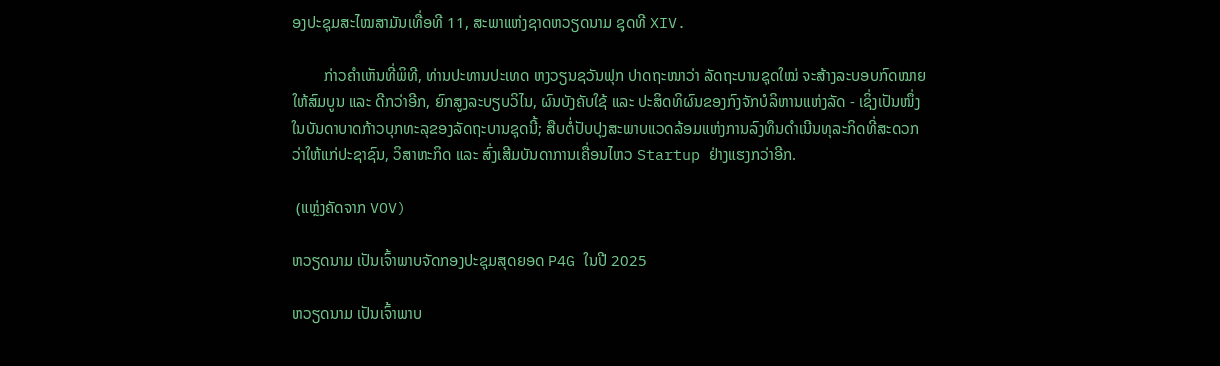ອງປະຊຸມສະໄໝສາມັນເທື່ອທີ 11, ສະພາແຫ່ງຊາດຫວຽດນາມ ຊຸດທີ XIV.

        ກ່າວຄຳເຫັນທີ່ພິທີ, ທ່ານປະທານປະເທດ ຫງວຽນຊວັນຟຸກ ປາດຖະໜາວ່າ ລັດຖະບານຊຸດໃໝ່ ຈະສ້າງລະບອບກົດໝາຍໃຫ້ສົມບູນ ແລະ ດີກວ່າອີກ, ຍົກສູງລະບຽບວິໄນ, ຜົນບັງຄັບໃຊ້ ແລະ ປະສິດທິຜົນຂອງກົງຈັກບໍລິຫານແຫ່ງລັດ - ເຊິ່ງເປັນໜຶ່ງໃນບັນດາບາດກ້າວບຸກທະລຸຂອງລັດຖະບານຊຸດນີ້; ສືບຕໍ່ປັບປຸງສະພາບແວດລ້ອມແຫ່ງການລົງທຶນດຳເນີນທຸລະກິດທີ່ສະດວກວ່າໃຫ້ແກ່ປະຊາຊົນ, ວິສາຫະກິດ ແລະ ສົ່ງເສີມບັນດາການເຄື່ອນໄຫວ Startup ຢ່າງແຮງກວ່າອີກ.

 (ແຫຼ່ງຄັດຈາກ VOV)

ຫວຽດນາມ ເປັນເຈົ້າພາບຈັດກອງປະຊຸມສຸດຍອດ P4G ໃນປີ 2025

ຫວຽດນາມ ເປັນເຈົ້າພາບ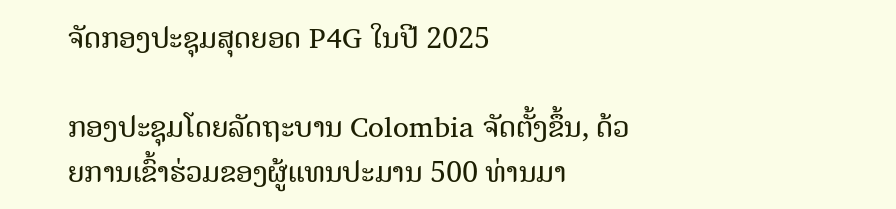ຈັດກອງປະຊຸມສຸດຍອດ P4G ໃນປີ 2025

ກອງປະຊຸມໂດຍລັດຖະບານ Colombia ຈັດຕັ້ງຂຶ້ນ, ດ້ວຍການເຂົ້າຮ່ວມຂອງຜູ້ແທນປະມານ 500 ທ່ານມາ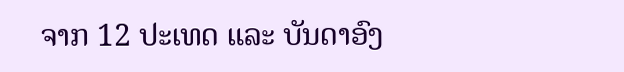ຈາກ 12 ປະເທດ ແລະ ບັນດາອົງ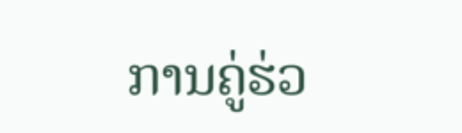ການຄູ່ຮ່ວ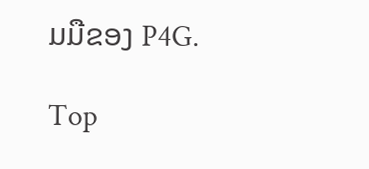ມມືຂອງ P4G.

Top